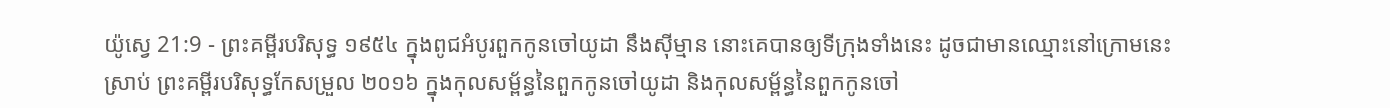យ៉ូស្វេ 21:9 - ព្រះគម្ពីរបរិសុទ្ធ ១៩៥៤ ក្នុងពូជអំបូរពួកកូនចៅយូដា នឹងស៊ីម្មាន នោះគេបានឲ្យទីក្រុងទាំងនេះ ដូចជាមានឈ្មោះនៅក្រោមនេះស្រាប់ ព្រះគម្ពីរបរិសុទ្ធកែសម្រួល ២០១៦ ក្នុងកុលសម្ព័ន្ធនៃពួកកូនចៅយូដា និងកុលសម្ព័ន្ធនៃពួកកូនចៅ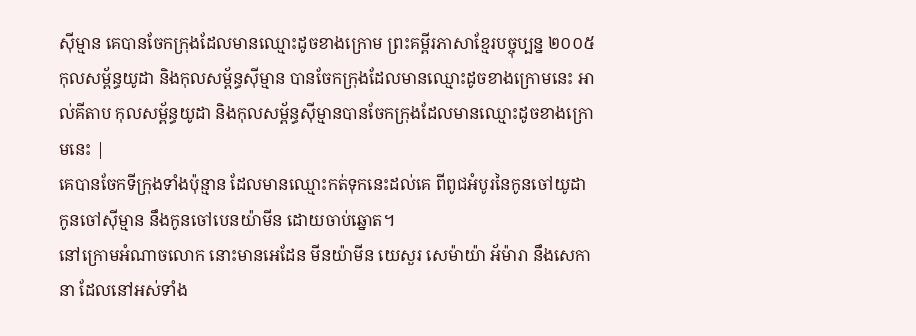ស៊ីម្មាន គេបានចែកក្រុងដែលមានឈ្មោះដូចខាងក្រោម ព្រះគម្ពីរភាសាខ្មែរបច្ចុប្បន្ន ២០០៥ កុលសម្ព័ន្ធយូដា និងកុលសម្ព័ន្ធស៊ីម្មាន បានចែកក្រុងដែលមានឈ្មោះដូចខាងក្រោមនេះ អាល់គីតាប កុលសម្ព័ន្ធយូដា និងកុលសម្ព័ន្ធស៊ីម្មានបានចែកក្រុងដែលមានឈ្មោះដូចខាងក្រោមនេះ |
គេបានចែកទីក្រុងទាំងប៉ុន្មាន ដែលមានឈ្មោះកត់ទុកនេះដល់គេ ពីពូជអំបូរនៃកូនចៅយូដា កូនចៅស៊ីម្មាន នឹងកូនចៅបេនយ៉ាមីន ដោយចាប់ឆ្នោត។
នៅក្រោមអំណាចលោក នោះមានអេដែន មីនយ៉ាមីន យេសួរ សេម៉ាយ៉ា អ័ម៉ារា នឹងសេកានា ដែលនៅអស់ទាំង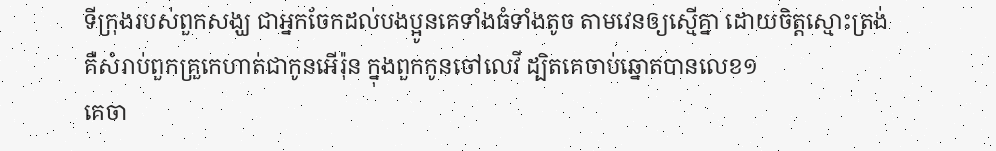ទីក្រុងរបស់ពួកសង្ឃ ជាអ្នកចែកដល់បងប្អូនគេទាំងធំទាំងតូច តាមវេនឲ្យស្មើគ្នា ដោយចិត្តស្មោះត្រង់
គឺសំរាប់ពួកគ្រួកេហាត់ជាកូនអើរ៉ុន ក្នុងពួកកូនចៅលេវី ដ្បិតគេចាប់ឆ្នោតបានលេខ១
គេចា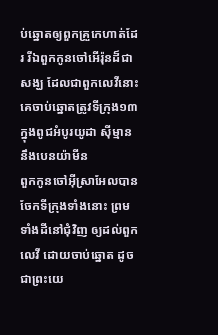ប់ឆ្នោតឲ្យពួកគ្រួកេហាត់ដែរ រីឯពួកកូនចៅអើរ៉ុនដ៏ជាសង្ឃ ដែលជាពួកលេវីនោះ គេចាប់ឆ្នោតត្រូវទីក្រុង១៣ក្នុងពូជអំបូរយូដា ស៊ីម្មាន នឹងបេនយ៉ាមីន
ពួកកូនចៅអ៊ីស្រាអែលបានចែកទីក្រុងទាំងនោះ ព្រមទាំងដីនៅជុំវិញ ឲ្យដល់ពួកលេវី ដោយចាប់ឆ្នោត ដូចជាព្រះយេ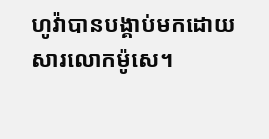ហូវ៉ាបានបង្គាប់មកដោយសារលោកម៉ូសេ។